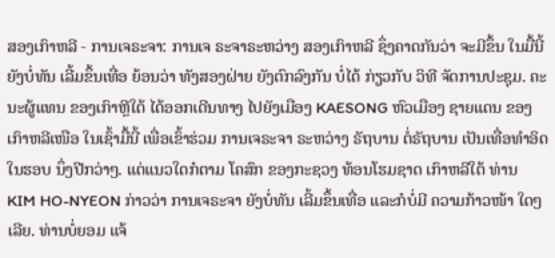ສອງເກົາຫລີ - ການເຈຣະຈາ: ການເຈ ຣະຈາຣະຫວ່າງ ສອງເກົາຫລີ ຊຶ່ງຄາດກັນວ່າ ຈະມີຂຶ້ນ ໃນມື້ນີ້ ຍັງບໍ່ທັນ ເລີ້ມຂຶ້ນເທື່ອ ຍ້ອນວ່າ ທັງສອງຝ່າຍ ຍັງຕົກລົງກັນ ບໍ່ໄດ້ ກ່ຽວກັບ ວິທີ ຈັດການປະຊຸມ. ຄະນະຜູ້ແທນ ຂອງເກົາຫຼີໃຕ້ ໄດ້ອອກເດີນທາງ ໄປຍັງເມືອງ KAESONG ຫົວເມືອງ ຊາຍແດນ ຂອງ ເກົາຫລີເໜືອ ໃນເຊົ້າມື້ນີ້ ເພື່ອເຂົ້າຮ່ວມ ການເຈຣະຈາ ຣະຫວ່າງ ຣັຖບານ ຕໍ່ຣັຖບານ ເປັນເທື່ອທຳອິດ ໃນຮອບ ນຶ່ງປີກວ່າໆ. ແຕ່ແນວໃດກໍຕາມ ໂຄສົກ ຂອງກະຊວງ ທ້ອນໂຮມຊາດ ເກົາຫລີໃຕ້ ທ່ານ KIM HO-NYEON ກ່າວວ່າ ການເຈຣະຈາ ຍັງບໍ່ທັນ ເລີ້ມຂຶ້ນເທື່ອ ແລະກໍບໍ່ມີ ຄວາມກ້າວໜ້າ ໃດໆເລີຍ. ທ່ານບໍ່ຍອມ ແຈ້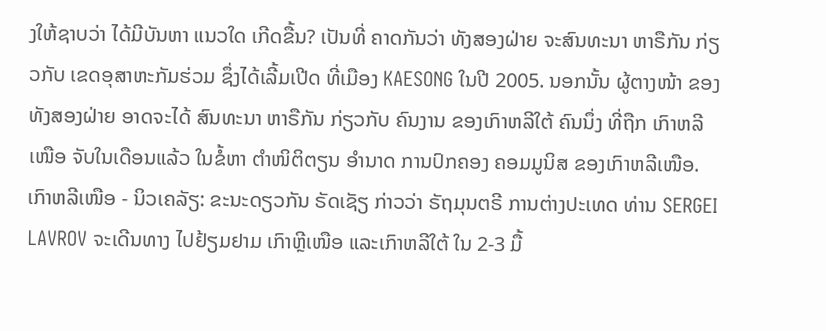ງໃຫ້ຊາບວ່າ ໄດ້ມີບັນຫາ ແນວໃດ ເກີດຂື້ນ? ເປັນທີ່ ຄາດກັນວ່າ ທັງສອງຝ່າຍ ຈະສົນທະນາ ຫາຣືກັນ ກ່ຽວກັບ ເຂດອຸສາຫະກັມຮ່ວມ ຊຶ່ງໄດ້ເລີ້ມເປີດ ທີ່ເມືອງ KAESONG ໃນປີ 2005. ນອກນັ້ນ ຜູ້ຕາງໜ້າ ຂອງທັງສອງຝ່າຍ ອາດຈະໄດ້ ສົນທະນາ ຫາຣືກັນ ກ່ຽວກັບ ຄົນງານ ຂອງເກົາຫລີໃຕ້ ຄົນນຶ່ງ ທີ່ຖືກ ເກົາຫລີເໜືອ ຈັບໃນເດືອນແລ້ວ ໃນຂໍ້ຫາ ຕຳໜິຕິຕຽນ ອຳນາດ ການປົກຄອງ ຄອມມູນິສ ຂອງເກົາຫລີເໜືອ.
ເກົາຫລີເໜືອ - ນິວເຄລັຽ: ຂະນະດຽວກັນ ຣັດເຊັຽ ກ່າວວ່າ ຣັຖມຸນຕຣີ ການຕ່າງປະເທດ ທ່ານ SERGEI LAVROV ຈະເດີນທາງ ໄປຢ້ຽມຢາມ ເກົາຫຼີເໜືອ ແລະເກົາຫລີໃຕ້ ໃນ 2-3 ມື້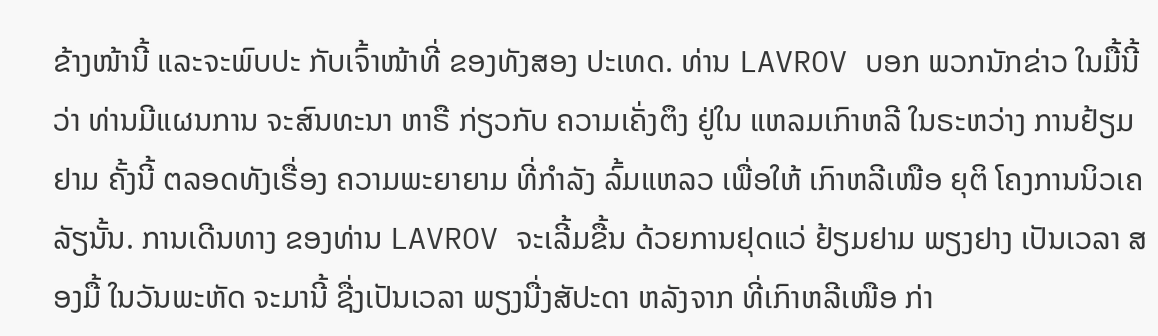ຂ້າງໜ້ານີ້ ແລະຈະພົບປະ ກັບເຈົ້າໜ້າທີ່ ຂອງທັງສອງ ປະເທດ. ທ່ານ LAVROV ບອກ ພວກນັກຂ່າວ ໃນມື້ນີ້ວ່າ ທ່ານມີແຜນການ ຈະສົນທະນາ ຫາຣື ກ່ຽວກັບ ຄວາມເຄັ່ງຕຶງ ຢູ່ໃນ ແຫລມເກົາຫລີ ໃນຣະຫວ່າງ ການຢ້ຽມຢາມ ຄັ້ງນີ້ ຕລອດທັງເຣື່ອງ ຄວາມພະຍາຍາມ ທີ່ກຳລັງ ລົ້ມແຫລວ ເພື່ອໃຫ້ ເກົາຫລີເໜືອ ຍຸຕິ ໂຄງການນິວເຄລັຽນັ້ນ. ການເດີນທາງ ຂອງທ່ານ LAVROV ຈະເລີ້ມຂື້ນ ດ້ວຍການຢຸດແວ່ ຢ້ຽມຢາມ ພຽງຢາງ ເປັນເວລາ ສອງມື້ ໃນວັນພະຫັດ ຈະມານີ້ ຊື່ງເປັນເວລາ ພຽງນື່ງສັປະດາ ຫລັງຈາກ ທີ່ເກົາຫລີເໜືອ ກ່າ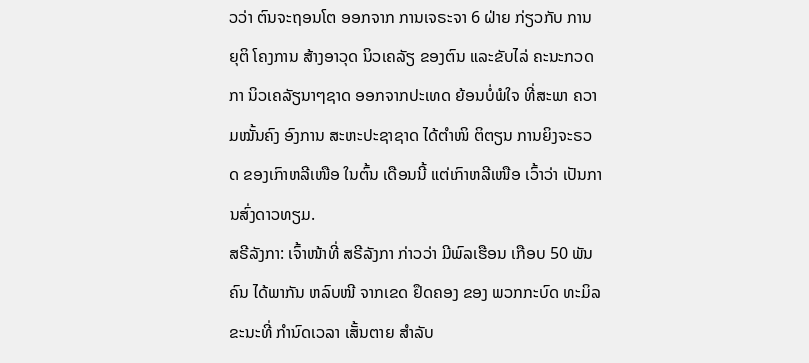ວວ່າ ຕົນຈະຖອນໂຕ ອອກຈາກ ການເຈຣະຈາ 6 ຝ່າຍ ກ່ຽວກັບ ການຍຸຕິ ໂຄງການ ສ້າງອາວຸດ ນິວເຄລັຽ ຂອງຕົນ ແລະຂັບໄລ່ ຄະນະກວດກາ ນິວເຄລັຽນາໆຊາດ ອອກຈາກປະເທດ ຍ້ອນບໍ່ພໍໃຈ ທີ່ສະພາ ຄວາມໝັ້ນຄົງ ອົງການ ສະຫະປະຊາຊາດ ໄດ້ຕຳໜິ ຕິຕຽນ ການຍິງຈະຣວດ ຂອງເກົາຫລີເໜືອ ໃນຕົ້ນ ເດືອນນີ້ ແຕ່ເກົາຫລີເໜືອ ເວົ້າວ່າ ເປັນການສົ່ງດາວທຽມ.
ສຣີລັງກາ: ເຈົ້າໜ້າທີ່ ສຣີລັງກາ ກ່າວວ່າ ມີພົລເຮືອນ ເກືອບ 50 ພັນຄົນ ໄດ້ພາກັນ ຫລົບໜີ ຈາກເຂດ ຢຶດຄອງ ຂອງ ພວກກະບົດ ທະມິລ ຂະນະທີ່ ກຳນົດເວລາ ເສັ້ນຕາຍ ສຳລັບ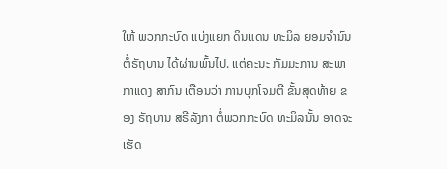ໃຫ້ ພວກກະບົດ ແບ່ງແຍກ ດິນແດນ ທະມິລ ຍອມຈຳນົນ ຕໍ່ຣັຖບານ ໄດ້ຜ່ານພົ້ນໄປ. ແຕ່ຄະນະ ກັມມະການ ສະພາກາແດງ ສາກົນ ເຕືອນວ່າ ການບຸກໂຈມຕີ ຂັ້ນສຸດທ້າຍ ຂອງ ຣັຖບານ ສຣີລັງກາ ຕໍ່ພວກກະບົດ ທະມິລນັ້ນ ອາດຈະ ເຮັດ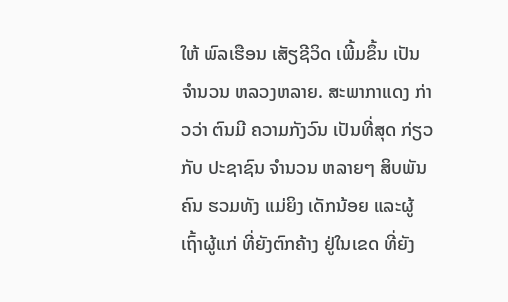ໃຫ້ ພົລເຮືອນ ເສັຽຊີວິດ ເພີ້ມຂຶ້ນ ເປັນຈຳນວນ ຫລວງຫລາຍ. ສະພາກາແດງ ກ່າວວ່າ ຕົນມີ ຄວາມກັງວົນ ເປັນທີ່ສຸດ ກ່ຽວກັບ ປະຊາຊົນ ຈຳນວນ ຫລາຍໆ ສິບພັນຄົນ ຮວມທັງ ແມ່ຍິງ ເດັກນ້ອຍ ແລະຜູ້ເຖົ້າຜູ້ແກ່ ທີ່ຍັງຕົກຄ້າງ ຢູ່ໃນເຂດ ທີ່ຍັງ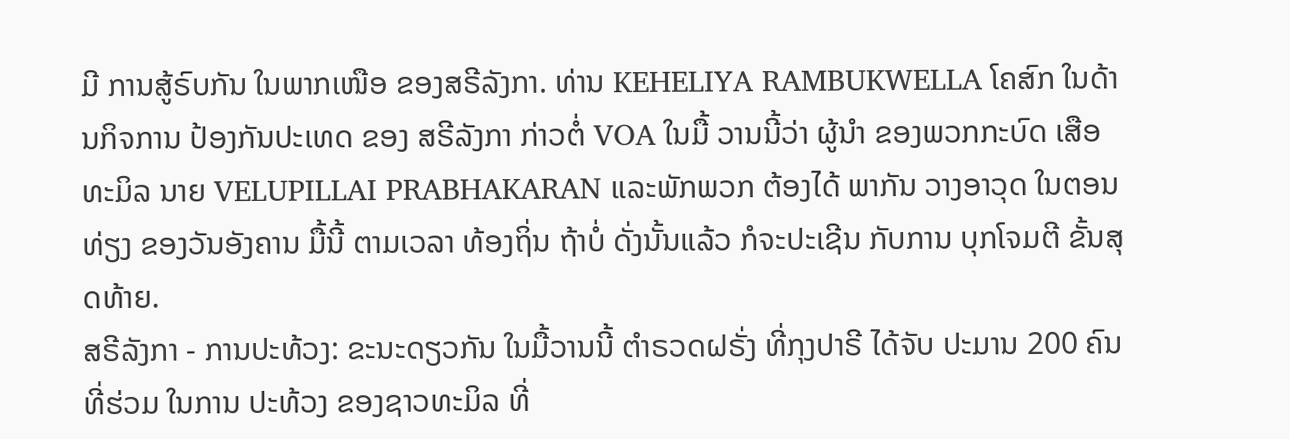ມີ ການສູ້ຣົບກັນ ໃນພາກເໜືອ ຂອງສຣີລັງກາ. ທ່ານ KEHELIYA RAMBUKWELLA ໂຄສົກ ໃນດ້ານກິຈການ ປ້ອງກັນປະເທດ ຂອງ ສຣີລັງກາ ກ່າວຕໍ່ VOA ໃນມື້ ວານນີ້ວ່າ ຜູ້ນຳ ຂອງພວກກະບົດ ເສືອທະມິລ ນາຍ VELUPILLAI PRABHAKARAN ແລະພັກພວກ ຕ້ອງໄດ້ ພາກັນ ວາງອາວຸດ ໃນຕອນທ່ຽງ ຂອງວັນອັງຄານ ມື້ນີ້ ຕາມເວລາ ທ້ອງຖິ່ນ ຖ້າບໍ່ ດັ່ງນັ້ນແລ້ວ ກໍຈະປະເຊີນ ກັບການ ບຸກໂຈມຕີ ຂັ້ນສຸດທ້າຍ.
ສຣີລັງກາ - ການປະທ້ວງ: ຂະນະດຽວກັນ ໃນມື້ວານນີ້ ຕຳຣວດຝຣັ່ງ ທີ່ກຸງປາຣີ ໄດ້ຈັບ ປະມານ 200 ຄົນ ທີ່ຮ່ວມ ໃນການ ປະທ້ວງ ຂອງຊາວທະມິລ ທີ່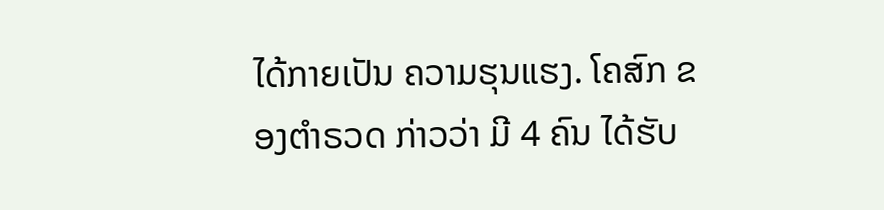ໄດ້ກາຍເປັນ ຄວາມຮຸນແຮງ. ໂຄສົກ ຂອງຕຳຣວດ ກ່າວວ່າ ມີ 4 ຄົນ ໄດ້ຮັບ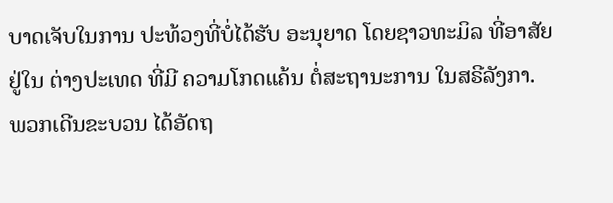ບາດເຈັບໃນການ ປະທ້ວງທີ່ບໍ່ໄດ້ຮັບ ອະນຸຍາດ ໂດຍຊາວທະມິລ ທີ່ອາສັຍ ຢູ່ໃນ ຕ່າງປະເທດ ທີ່ມີ ຄວາມໂກດແຄ້ນ ຕໍ່ສະຖານະການ ໃນສຣີລັງກາ. ພວກເດີນຂະບວນ ໄດ້ອັດຖ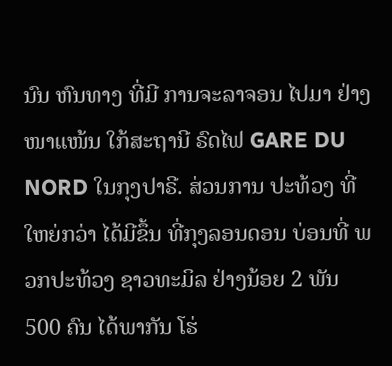ນົນ ຫົນທາງ ທີ່ມີ ການຈະລາຈອນ ໄປມາ ຢ່າງໜາແໜ້ນ ໃກ້ສະຖານີ ຣົດໄຟ GARE DU NORD ໃນກຸງປາຣີ. ສ່ວນການ ປະທ້ວງ ທີ່ໃຫຍ່ກວ່າ ໄດ້ມີຂຶ້ນ ທີ່ກຸງລອນດອນ ບ່ອນທີ່ ພວກປະທ້ວງ ຊາວທະມິລ ຢ່າງນ້ອຍ 2 ພັນ 500 ຄົນ ໄດ້ພາກັນ ໂຮ່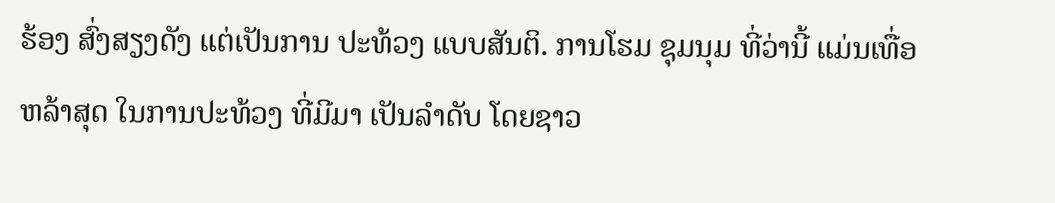ຮ້ອງ ສົ່ງສຽງດັງ ແຕ່ເປັນການ ປະທ້ວງ ແບບສັນຕິ. ການໂຮມ ຊຸມນຸມ ທີ່ວ່ານີ້ ແມ່ນເທື່ອຫລ້າສຸດ ໃນການປະທ້ວງ ທີ່ມີມາ ເປັນລຳດັບ ໂດຍຊາວ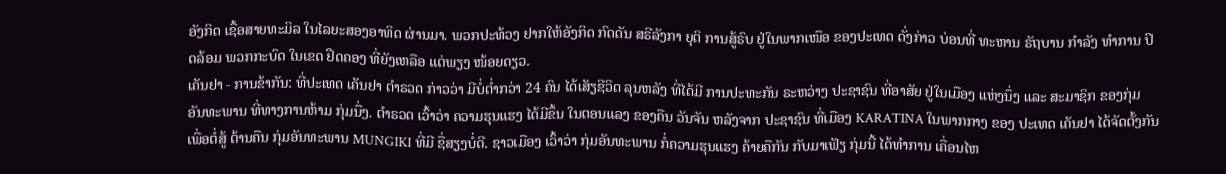ອັງກິດ ເຊື້ອສາຍທະມິລ ໃນໄລຍະສອງອາທິດ ຜ່ານມາ. ພວກປະທ້ວງ ຢາກໃຫ້ອັງກິດ ກົດດັນ ສຣີລັງກາ ຍຸຕິ ການສູ້ຣົບ ຢູ່ໃນພາກເໜືອ ຂອງປະເທດ ດັ່ງກ່າວ ບ່ອນທີ່ ທະຫານ ຣັຖບານ ກຳລັງ ທຳການ ປິດລ້ອມ ພວກກະບົດ ໃນເຂດ ຢຶດຄອງ ທີ່ຍັງເຫລືອ ແຕ່ພຽງ ໜ້ອຍດຽວ.
ເຄັນຢາ - ການຂ້າກັນ: ທີ່ປະເທດ ເຄັນຢາ ຕຳຣວດ ກ່າວວ່າ ມີບໍ່ຕ່ຳກວ່າ 24 ຄົນ ໄດ້ເສັຽຊີວິດ ລຸນຫລັງ ທີ່ໄດ້ມີ ການປະທະກັນ ຣະຫວ່າງ ປະຊາຊົນ ທີ່ອາສັຍ ຢູ່ໃນເມືອງ ແຫ່ງນຶ່ງ ແລະ ສະມາຊິກ ຂອງກຸ່ມ ອັນທະພານ ທີ່ທາງການຫ້າມ ກຸ່ມນື່ງ. ຕຳຣວດ ເວົ້າວ່າ ຄວາມຮຸນແຮງ ໄດ້ມີຂຶ້ນ ໃນຕອນແລງ ຂອງຄືນ ວັນຈັນ ຫລັງຈາກ ປະຊາຊົນ ທີ່ເມືອງ KARATINA ໃນພາກກາງ ຂອງ ປະເທດ ເຄັນຢາ ໄດ້ຈັດຕັ້ງກັນ ເພື່ອຕໍ່ສູ້ ຕ້ານຄືນ ກຸ່ມອັນທະພານ MUNGIKI ທີ່ມີ ຊື່ສຽງບໍ່ດີ. ຊາວເມືອງ ເວົ້າວ່າ ກຸ່ມອັນທະພານ ກໍ່ຄວາມຮຸນແຮງ ຄ້າຍຄືກັນ ກັບມາເຟັຽ ກຸ່ມນີ້ ໄດ້ທຳການ ເຄື່ອນໄຫ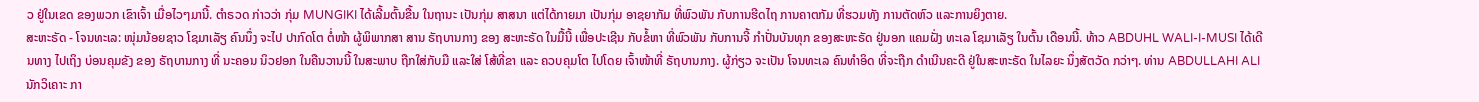ວ ຢູ່ໃນເຂດ ຂອງພວກ ເຂົາເຈົ້າ ເມື່ອໄວໆມານີ້. ຕຳຣວດ ກ່າວວ່າ ກຸ່ມ MUNGIKI ໄດ້ເລີ້ມຕົ້ນຂື້ນ ໃນຖານະ ເປັນກຸ່ມ ສາສນາ ແຕ່ໄດ້ກາຍມາ ເປັນກຸ່ມ ອາຊຍາກັມ ທີ່ພົວພັນ ກັບການຮີດໄຖ ການຄາຕກັມ ທີ່ຮວມທັງ ການຕັດຫົວ ແລະການຍິງຕາຍ.
ສະຫະຣັດ - ໂຈນທະເລ: ໜຸ່ມນ້ອຍຊາວ ໂຊມາເລັຽ ຄົນນຶ່ງ ຈະໄປ ປາກົດໂຕ ຕໍ່ໜ້າ ຜູ້ພິພາກສາ ສານ ຣັຖບານກາງ ຂອງ ສະຫະຣັດ ໃນມື້ນີ້ ເພື່ອປະເຊີນ ກັບຂໍ້ຫາ ທີ່ພົວພັນ ກັບການຈີ້ ກຳປັ່ນບັນທຸກ ຂອງສະຫະຣັດ ຢູ່ນອກ ແຄມຝັ່ງ ທະເລ ໂຊມາເລັຽ ໃນຕົ້ນ ເດືອນນີ້. ທ້າວ ABDUHL WALI-I-MUSI ໄດ້ເດີນທາງ ໄປເຖິງ ບ່ອນຄຸມຂັງ ຂອງ ຣັຖບານກາງ ທີ່ ນະຄອນ ນິວຢອກ ໃນຄືນວານນີ້ ໃນສະພາບ ຖືກໃສ່ກັບມື ແລະໃສ່ ໂສ້ທີ່ຂາ ແລະ ຄວບຄຸມໂຕ ໄປໂດຍ ເຈົ້າໜ້າທີ່ ຣັຖບານກາງ. ຜູ້ກ່ຽວ ຈະເປັນ ໂຈນທະເລ ຄົນທຳອິດ ທີ່ຈະຖືກ ດຳເນີນຄະດີ ຢູ່ໃນສະຫະຣັດ ໃນໄລຍະ ນຶ່ງສັຕວັດ ກວ່າໆ. ທ່ານ ABDULLAHI ALI ນັກວິເຄາະ ກາ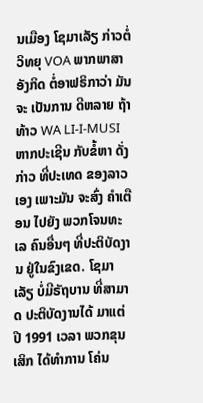ນເມືອງ ໂຊມາເລັຽ ກ່າວຕໍ່ວິທຍຸ VOA ພາກພາສາ ອັງກິດ ຕໍ່ອາຟຣິກາວ່າ ມັນຈະ ເປັນການ ດີຫລາຍ ຖ້າທ້າວ WA LI-I-MUSI ຫາກປະເຊີນ ກັບຂໍ້ຫາ ດັ່ງກ່າວ ທີ່ປະເທດ ຂອງລາວເອງ ເພາະມັນ ຈະສົ່ງ ຄຳເຕືອນ ໄປຍັງ ພວກໂຈນທະເລ ຄົນອື່ນໆ ທີ່ປະຕິບັດງານ ຢູ່ໃນຂົງເຂດ. ໂຊມາເລັຽ ບໍ່ມີຣັຖບານ ທີ່ສາມາດ ປະຕິບັດງານໄດ້ ມາແຕ່ ປີ 1991 ເວລາ ພວກຂຸນເສິກ ໄດ້ທຳການ ໂຄ່ນ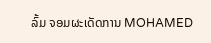ລົ້ມ ຈອມຜະເດັດການ MOHAMED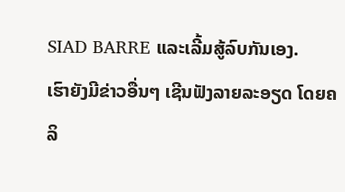SIAD BARRE ແລະເລີ້ມສູ້ລົບກັນເອງ.
ເຮົາຍັງມີຂ່າວອື່ນໆ ເຊີນຟັງລາຍລະອຽດ ໂດຍຄລິ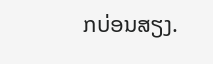ກບ່ອນສຽງ.